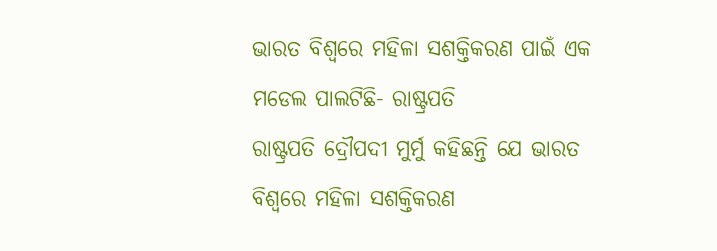ଭାରତ ବିଶ୍ୱରେ ମହିଳା ସଶକ୍ତିକରଣ ପାଇଁ ଏକ ମଡେଲ ପାଲଟିଛି- ରାଷ୍ଟ୍ରପତି
ରାଷ୍ଟ୍ରପତି ଦ୍ରୌପଦୀ ମୁର୍ମୁ କହିଛନ୍ତି ଯେ ଭାରତ ବିଶ୍ୱରେ ମହିଳା ସଶକ୍ତିକରଣ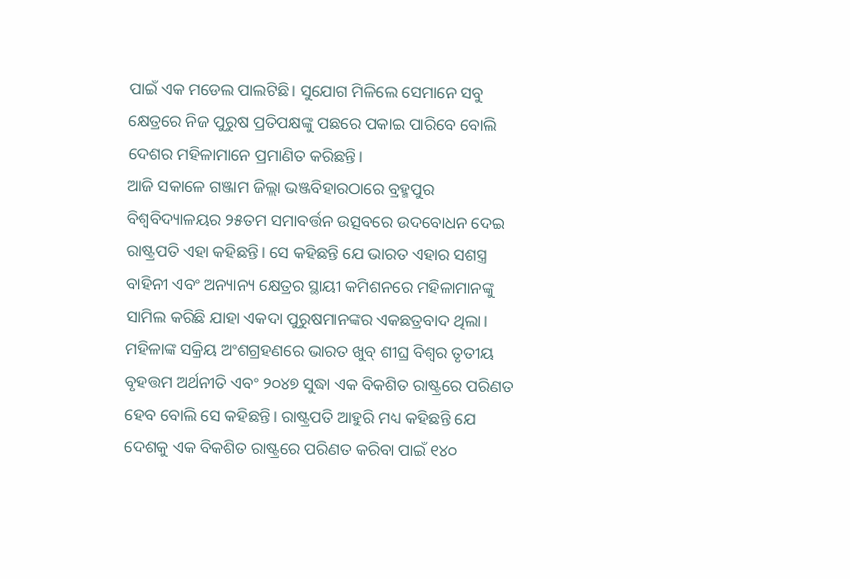ପାଇଁ ଏକ ମଡେଲ ପାଲଟିଛି। ସୁଯୋଗ ମିଳିଲେ ସେମାନେ ସବୁ କ୍ଷେତ୍ରରେ ନିଜ ପୁରୁଷ ପ୍ରତିପକ୍ଷଙ୍କୁ ପଛରେ ପକାଇ ପାରିବେ ବୋଲି ଦେଶର ମହିଳାମାନେ ପ୍ରମାଣିତ କରିଛନ୍ତି।
ଆଜି ସକାଳେ ଗଞ୍ଜାମ ଜିଲ୍ଲା ଭଞ୍ଜବିହାରଠାରେ ବ୍ରହ୍ମପୁର ବିଶ୍ୱବିଦ୍ୟାଳୟର ୨୫ତମ ସମାବର୍ତ୍ତନ ଉତ୍ସବରେ ଉଦବୋଧନ ଦେଇ ରାଷ୍ଟ୍ରପତି ଏହା କହିଛନ୍ତି। ସେ କହିଛନ୍ତି ଯେ ଭାରତ ଏହାର ସଶସ୍ତ୍ର ବାହିନୀ ଏବଂ ଅନ୍ୟାନ୍ୟ କ୍ଷେତ୍ରର ସ୍ଥାୟୀ କମିଶନରେ ମହିଳାମାନଙ୍କୁ ସାମିଲ କରିଛି ଯାହା ଏକଦା ପୁରୁଷମାନଙ୍କର ଏକଛତ୍ରବାଦ ଥିଲା। ମହିଳାଙ୍କ ସକ୍ରିୟ ଅଂଶଗ୍ରହଣରେ ଭାରତ ଖୁବ୍ ଶୀଘ୍ର ବିଶ୍ୱର ତୃତୀୟ ବୃହତ୍ତମ ଅର୍ଥନୀତି ଏବଂ ୨୦୪୭ ସୁଦ୍ଧା ଏକ ବିକଶିତ ରାଷ୍ଟ୍ରରେ ପରିଣତ ହେବ ବୋଲି ସେ କହିଛନ୍ତି। ରାଷ୍ଟ୍ରପତି ଆହୁରି ମଧ୍ୟ କହିଛନ୍ତି ଯେ ଦେଶକୁ ଏକ ବିକଶିତ ରାଷ୍ଟ୍ରରେ ପରିଣତ କରିବା ପାଇଁ ୧୪୦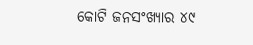କୋଟି ଜନସଂଖ୍ୟାର ୪୯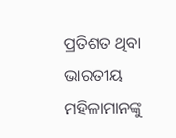ପ୍ରତିଶତ ଥିବା ଭାରତୀୟ ମହିଳାମାନଙ୍କୁ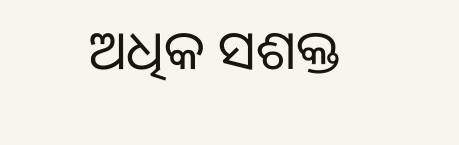ଅଧିକ ସଶକ୍ତ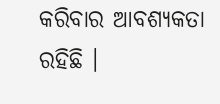କରିବାର ଆବଶ୍ୟକତା ରହିଛି ।